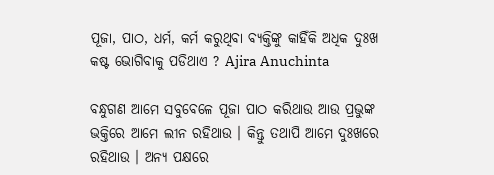ପୂଜା, ପାଠ, ଧର୍ମ, କର୍ମ କରୁଥିବା ବ୍ୟକ୍ତିଙ୍କୁ କାହିଁକି ଅଧିକ ଦୁଃଖ କଷ୍ଟ ଭୋଗିବାକୁ ପଡିଥାଏ ? Ajira Anuchinta

ବନ୍ଧୁଗଣ ଆମେ ସବୁବେଳେ ପୂଜା ପାଠ କରିଥାଉ ଆଉ ପ୍ରଭୁଙ୍କ ଭକ୍ତିରେ ଆମେ ଲୀନ ରହିଥାଉ । କିନ୍ତୁ ତଥାପି ଆମେ ଦୁଃଖରେ ରହିଥାଉ । ଅନ୍ୟ ପକ୍ଷରେ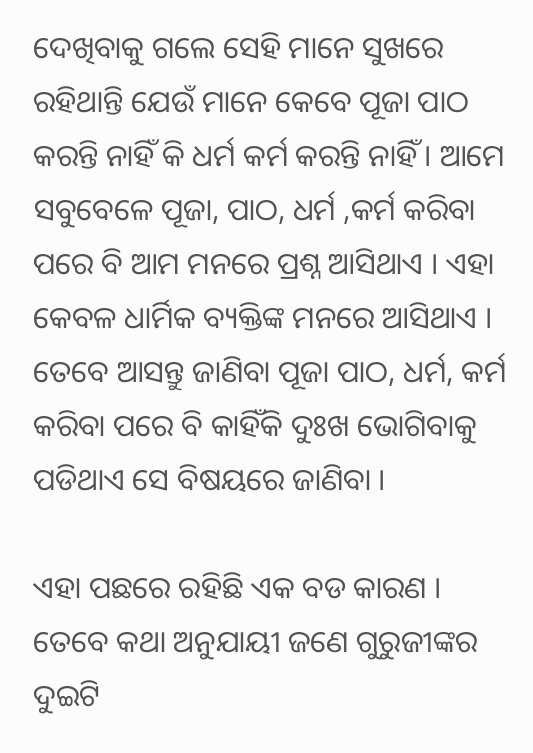ଦେଖିବାକୁ ଗଲେ ସେହି ମାନେ ସୁଖରେ ରହିଥାନ୍ତି ଯେଉଁ ମାନେ କେବେ ପୂଜା ପାଠ କରନ୍ତି ନାହିଁ କି ଧର୍ମ କର୍ମ କରନ୍ତି ନାହିଁ । ଆମେ ସବୁବେଳେ ପୂଜା, ପାଠ, ଧର୍ମ ,କର୍ମ କରିବା ପରେ ବି ଆମ ମନରେ ପ୍ରଶ୍ନ ଆସିଥାଏ । ଏହା କେବଳ ଧାର୍ମିକ ବ୍ୟକ୍ତିଙ୍କ ମନରେ ଆସିଥାଏ । ତେବେ ଆସନ୍ତୁ ଜାଣିବା ପୂଜା ପାଠ, ଧର୍ମ, କର୍ମ କରିବା ପରେ ବି କାହିଁକି ଦୁଃଖ ଭୋଗିବାକୁ ପଡିଥାଏ ସେ ବିଷୟରେ ଜାଣିବା ।

ଏହା ପଛରେ ରହିଛି ଏକ ବଡ କାରଣ । ତେବେ କଥା ଅନୁଯାୟୀ ଜଣେ ଗୁରୁଜୀଙ୍କର ଦୁଇଟି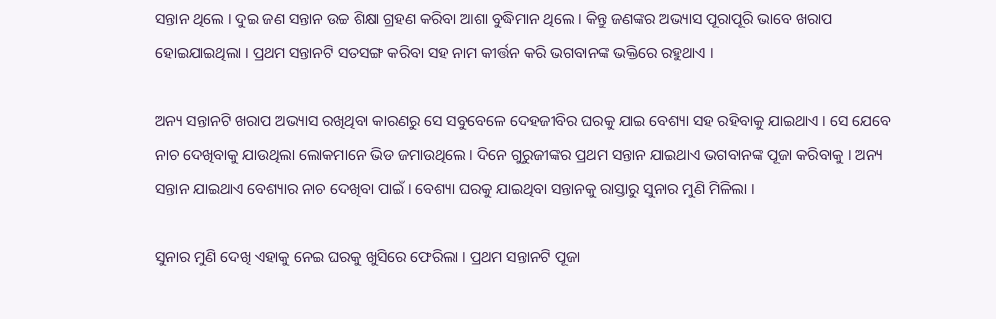ସନ୍ତାନ ଥିଲେ । ଦୁଇ ଜଣ ସନ୍ତାନ ଉଚ୍ଚ ଶିକ୍ଷା ଗ୍ରହଣ କରିବା ଆଶା ବୁଦ୍ଧିମାନ ଥିଲେ । କିନ୍ତୁ ଜଣଙ୍କର ଅଭ୍ୟାସ ପୂରାପୂରି ଭାବେ ଖରାପ ହୋଇଯାଇଥିଲା । ପ୍ରଥମ ସନ୍ତାନଟି ସତସଙ୍ଗ କରିବା ସହ ନାମ କୀର୍ତ୍ତନ କରି ଭଗବାନଙ୍କ ଭକ୍ତିରେ ରହୁଥାଏ ।

ଅନ୍ୟ ସନ୍ତାନଟି ଖରାପ ଅଭ୍ୟାସ ରଖିଥିବା କାରଣରୁ ସେ ସବୁବେଳେ ଦେହଜୀବିର ଘରକୁ ଯାଇ ବେଶ୍ୟା ସହ ରହିବାକୁ ଯାଇଥାଏ । ସେ ଯେବେ ନାଚ ଦେଖିବାକୁ ଯାଉଥିଲା ଲୋକମାନେ ଭିଡ ଜମାଉଥିଲେ । ଦିନେ ଗୁରୁଜୀଙ୍କର ପ୍ରଥମ ସନ୍ତାନ ଯାଇଥାଏ ଭଗବାନଙ୍କ ପୂଜା କରିବାକୁ । ଅନ୍ୟ ସନ୍ତାନ ଯାଇଥାଏ ବେଶ୍ୟାର ନାଚ ଦେଖିବା ପାଇଁ । ବେଶ୍ୟା ଘରକୁ ଯାଇଥିବା ସନ୍ତାନକୁ ରାସ୍ତାରୁ ସୁନାର ମୁଣି ମିଳିଲା ।

ସୁନାର ମୁଣି ଦେଖି ଏହାକୁ ନେଇ ଘରକୁ ଖୁସିରେ ଫେରିଲା । ପ୍ରଥମ ସନ୍ତାନଟି ପୂଜା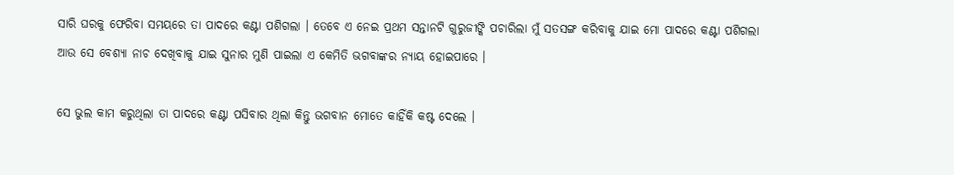ସାରି ଘରକୁ ଫେରିବା ସମୟରେ ତା ପାଦରେ କଣ୍ଟା ପଶିଗଲା । ତେବେ ଏ ନେଇ ପ୍ରଥମ ସନ୍ତାନଟି ଗୁରୁଜୀଙ୍କି ପଚାରିଲା ମୁଁ ସତସଙ୍ଗ କରିବାକୁ ଯାଇ ମୋ ପାଦରେ କଣ୍ଟା ପଶିଗଲା ଆଉ ସେ ବେଶ୍ୟା ନାଚ ଦେଖିବାକୁ ଯାଇ ସୁନାର ମୁଣି ପାଇଲା ଏ କେମିତି ଭଗବାଙ୍କର ନ୍ୟାୟ ହୋଇପାରେ ।

ସେ ଭୁଲ କାମ କରୁଥିଲା ତା ପାଦରେ କଣ୍ଟା ପସିବାର ଥିଲା କିନ୍ତୁ ଭଗବାନ ମୋତେ କାହିଁକି କଷ୍ଟ ଦେଲେ ।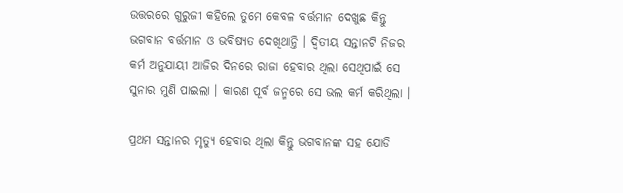ଉତ୍ତରରେ ଗୁରୁଜୀ କହିଲେ ତୁମେ କେବଳ ବର୍ତ୍ତମାନ ଦେଖୁଛ କିନ୍ତୁ ଭଗବାନ ବର୍ତ୍ତମାନ ଓ ଭବିଷ୍ୟତ ଦେଖିଥାନ୍ତି । ଦ୍ଵିତୀୟ ସନ୍ତାନଟି ନିଜର କର୍ମ ଅନୁଯାୟୀ ଆଜିର ଦିନରେ ରାଜା ହେବାର ଥିଲା ସେଥିପାଇଁ ସେ ସୁନାର ମୁଣି ପାଇଲା । କାରଣ ପୂର୍ବ ଜନ୍ମରେ ସେ ଭଲ କର୍ମ କରିଥିଲା ।

ପ୍ରଥମ ସନ୍ତାନର ମୃତ୍ୟୁ ହେବାର ଥିଲା କିନ୍ତୁ ଭଗବାନଙ୍କ ସହ ଯୋଡି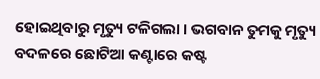ହୋଇଥିବାରୁ ମୃତ୍ୟୁ ଟଳିଗଲା । ଭଗବାନ ତୁମକୁ ମୃତ୍ୟୁ ବଦଳରେ ଛୋଟିଆ କଣ୍ଟାରେ କଷ୍ଟ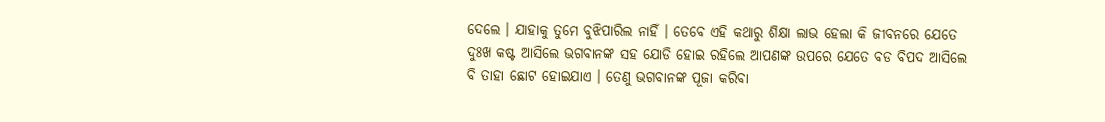ଦେଲେ । ଯାହାକୁ ତୁମେ ବୁଝିପାରିଲ ନାହିଁ । ତେବେ ଏହି କଥାରୁ ଶିକ୍ଷା ଲାଭ ହେଲା କି ଜୀବନରେ ଯେତେ ଦୁଃଖ କଷ୍ଟ ଆସିଲେ ଭଗବାନଙ୍କ ସହ ଯୋଡି ହୋଇ ରହିଲେ ଆପଣଙ୍କ ଉପରେ ଯେତେ ବଡ ବିପଦ ଆସିଲେ ବି ତାହା ଛୋଟ ହୋଇଯାଏ । ତେଣୁ ଭଗବାନଙ୍କ ପୂଜା କରିବା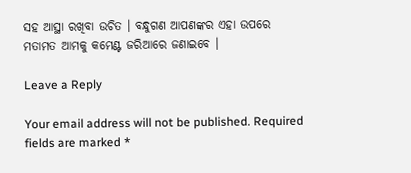ସହ ଆସ୍ଥା ରଖିବା ଉଚିତ । ବନ୍ଧୁଗଣ ଆପଣଙ୍କର ଏହା ଉପରେ ମତାମତ ଆମକୁ କମେଣ୍ଟ ଜରିଆରେ ଜଣାଇବେ ।

Leave a Reply

Your email address will not be published. Required fields are marked *